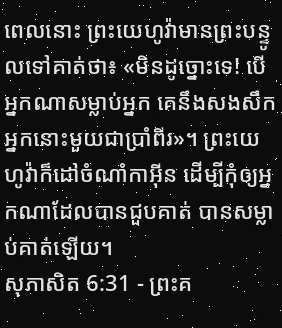ពេលនោះ ព្រះយេហូវ៉ាមានព្រះបន្ទូលទៅគាត់ថា៖ «មិនដូច្នោះទេ! បើអ្នកណាសម្លាប់អ្នក គេនឹងសងសឹកអ្នកនោះមួយជាប្រាំពីរ»។ ព្រះយេហូវ៉ាក៏ដៅចំណាំកាអ៊ីន ដើម្បីកុំឲ្យអ្នកណាដែលបានជួបគាត់ បានសម្លាប់គាត់ឡើយ។
សុភាសិត 6:31 - ព្រះគ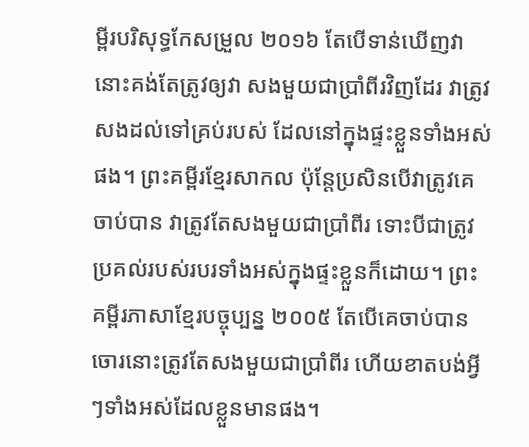ម្ពីរបរិសុទ្ធកែសម្រួល ២០១៦ តែបើទាន់ឃើញវា នោះគង់តែត្រូវឲ្យវា សងមួយជាប្រាំពីរវិញដែរ វាត្រូវសងដល់ទៅគ្រប់របស់ ដែលនៅក្នុងផ្ទះខ្លួនទាំងអស់ផង។ ព្រះគម្ពីរខ្មែរសាកល ប៉ុន្តែប្រសិនបើវាត្រូវគេចាប់បាន វាត្រូវតែសងមួយជាប្រាំពីរ ទោះបីជាត្រូវប្រគល់របស់របរទាំងអស់ក្នុងផ្ទះខ្លួនក៏ដោយ។ ព្រះគម្ពីរភាសាខ្មែរបច្ចុប្បន្ន ២០០៥ តែបើគេចាប់បាន ចោរនោះត្រូវតែសងមួយជាប្រាំពីរ ហើយខាតបង់អ្វីៗទាំងអស់ដែលខ្លួនមានផង។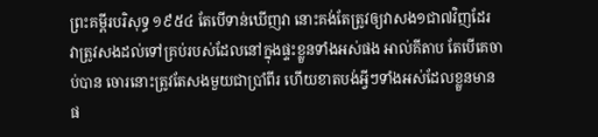ព្រះគម្ពីរបរិសុទ្ធ ១៩៥៤ តែបើទាន់ឃើញវា នោះគង់តែត្រូវឲ្យវាសង១ជា៧វិញដែរ វាត្រូវសងដល់ទៅគ្រប់របស់ដែលនៅក្នុងផ្ទះខ្លួនទាំងអស់ផង អាល់គីតាប តែបើគេចាប់បាន ចោរនោះត្រូវតែសងមួយជាប្រាំពីរ ហើយខាតបង់អ្វីៗទាំងអស់ដែលខ្លួនមានផ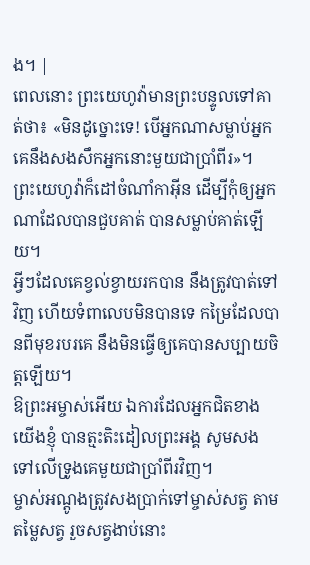ង។ |
ពេលនោះ ព្រះយេហូវ៉ាមានព្រះបន្ទូលទៅគាត់ថា៖ «មិនដូច្នោះទេ! បើអ្នកណាសម្លាប់អ្នក គេនឹងសងសឹកអ្នកនោះមួយជាប្រាំពីរ»។ ព្រះយេហូវ៉ាក៏ដៅចំណាំកាអ៊ីន ដើម្បីកុំឲ្យអ្នកណាដែលបានជួបគាត់ បានសម្លាប់គាត់ឡើយ។
អ្វីៗដែលគេខ្វល់ខ្វាយរកបាន នឹងត្រូវបាត់ទៅវិញ ហើយទំពាលេបមិនបានទេ កម្រៃដែលបានពីមុខរបរគេ នឹងមិនធ្វើឲ្យគេបានសប្បាយចិត្តឡើយ។
ឱព្រះអម្ចាស់អើយ ឯការដែលអ្នកជិតខាងយើងខ្ញុំ បានត្មះតិះដៀលព្រះអង្គ សូមសងទៅលើទ្រូងគេមួយជាប្រាំពីរវិញ។
ម្ចាស់អណ្តូងត្រូវសងប្រាក់ទៅម្ចាស់សត្វ តាមតម្លៃសត្វ រួចសត្វងាប់នោះ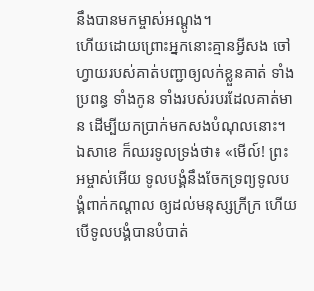នឹងបានមកម្ចាស់អណ្តូង។
ហើយដោយព្រោះអ្នកនោះគ្មានអ្វីសង ចៅហ្វាយរបស់គាត់បញ្ជាឲ្យលក់ខ្លួនគាត់ ទាំងប្រពន្ធ ទាំងកូន ទាំងរបស់របរដែលគាត់មាន ដើម្បីយកប្រាក់មកសងបំណុលនោះ។
ឯសាខេ ក៏ឈរទូលទ្រង់ថា៖ «មើល៍! ព្រះអម្ចាស់អើយ ទូលបង្គំនឹងចែកទ្រព្យទូលបង្គំពាក់កណ្តាល ឲ្យដល់មនុស្សក្រីក្រ ហើយបើទូលបង្គំបានបំបាត់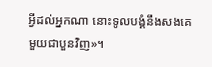អ្វីដល់អ្នកណា នោះទូលបង្គំនឹងសងគេមួយជាបួនវិញ»។